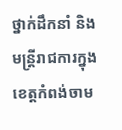ថ្នាក់ដឹកនាំ និងមន្ត្រីរាជការក្នុងខេត្តកំពង់ចាម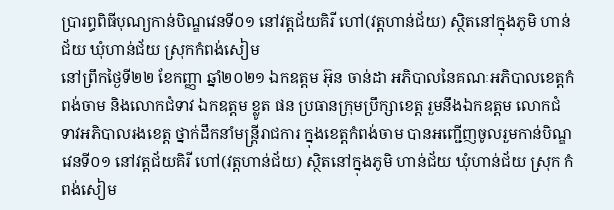ប្រារព្ធពិធីបុណ្យកាន់បិណ្ឌវេនទី០១ នៅវត្តជ័យគិរី ហៅ(វត្តហាន់ជ័យ) ស្ថិតនៅក្នុងភូមិ ហាន់ជ័យ ឃុំហាន់ជ័យ ស្រុកកំពង់សៀម
នៅព្រឹកថ្ងៃទី២២ ខែកញ្ញា ឆ្នាំ២០២១ ឯកឧត្ដម អ៊ុន ចាន់ដា អភិបាលនៃគណៈអភិបាលខេត្តកំពង់ចាម និងលោកជំទាវ ឯកឧត្តម ខ្លូត ផន ប្រធានក្រុមប្រឹក្សាខេត្ត រួមនឹងឯកឧត្តម លោកជំទាវអភិបាលរងខេត្ត ថ្នាក់ដឹកនាំមន្ត្រីរាជការ ក្នុងខេត្តកំពង់ចាម បានអញ្ជើញចូលរួមកាន់បិណ្ឌវេនទី០១ នៅវត្តជ័យគិរី ហៅ(វត្តហាន់ជ័យ) ស្ថិតនៅក្នុងភូមិ ហាន់ជ័យ ឃុំហាន់ជ័យ ស្រុក កំពង់សៀម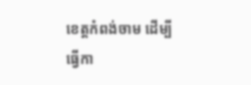ខេត្តកំពង់ចាម ដើម្បីធ្វើកា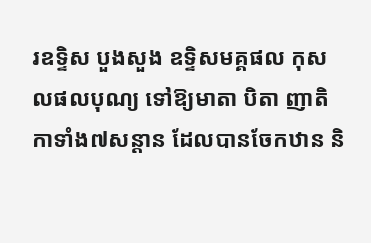រឧទ្ទិស បួងសួង ឧទ្ទិសមគ្គផល កុសលផលបុណ្យ ទៅឱ្យមាតា បិតា ញាតិកាទាំង៧សន្តាន ដែលបានចែកឋាន និ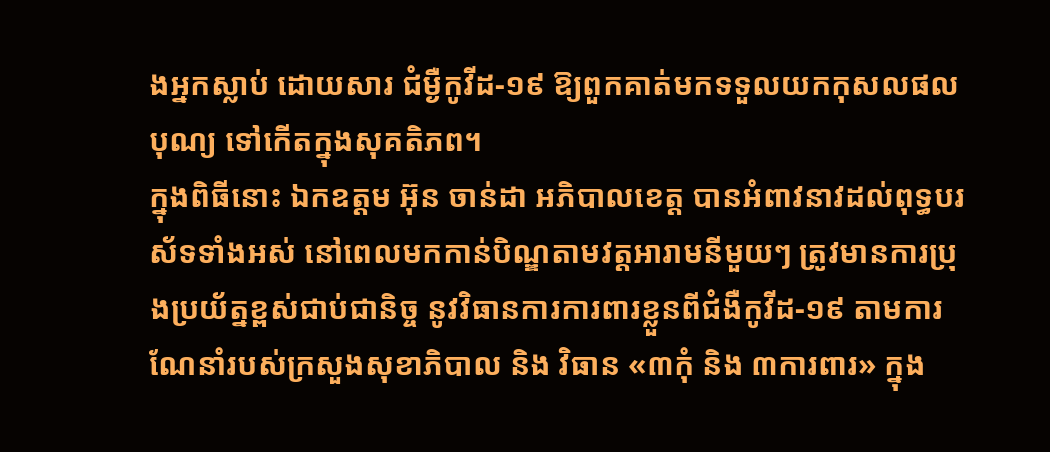ងអ្នកស្លាប់ ដោយសារ ជំម្ងឺកូវីដ-១៩ ឱ្យពួកគាត់មកទទួលយកកុសលផលបុណ្យ ទៅកើតក្នុងសុគតិភព។
ក្នុងពិធីនោះ ឯកឧត្តម អ៊ុន ចាន់ដា អភិបាលខេត្ត បានអំពាវនាវដល់ពុទ្ធបរស័ទទាំងអស់ នៅពេលមកកាន់បិណ្ឌតាមវត្តអារាមនីមួយៗ ត្រូវមានការប្រុងប្រយ័ត្នខ្ពស់ជាប់ជានិច្ច នូវវិធានការការពារខ្លួនពីជំងឺកូវីដ-១៩ តាមការណែនាំរបស់ក្រសួងសុខាភិបាល និង វិធាន «៣កុំ និង ៣ការពារ» ក្នុង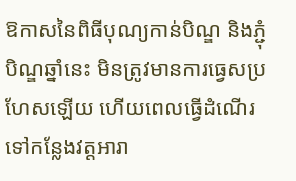ឱកាសនៃពិធីបុណ្យកាន់បិណ្ឌ និងភ្ជុំបិណ្ឌឆ្នាំនេះ មិនត្រូវមានការធ្វេសប្រហែសឡើយ ហើយពេលធ្វើដំណើរទៅកន្លែងវត្តអារា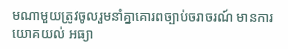មណាមួយត្រូវចូលរួមនាំគ្នាគោរពច្បាប់ចរាចរណ៍ មានការយោគយល់ អធ្យា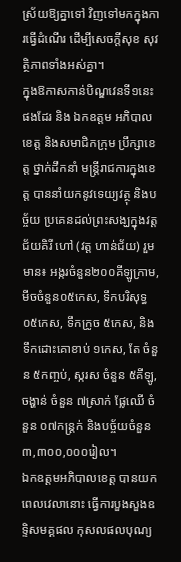ស្រ័យឱ្យគ្នាទៅ វិញទៅមកក្នុងការធ្វើដំណើរ ដើម្បីសេចក្តីសុខ សុវត្ថិភាពទាំងអស់គ្នា។
ក្នុងឱកាសកាន់បិណ្ឌវេនទី១នេះផងដែរ និង ឯកឧត្តម អភិបាលខេត្ត និងសមាជិកក្រុម ប្រឹក្សាខេត្ត ថ្នាក់ដឹកនាំ មន្ត្រីរាជការក្នុងខេត្ត បាននាំយកនូវទេយ្យវត្ថុ និងបច្ច័យ ប្រគេនដល់ព្រះសង្ឃក្នុងវត្តជ័យគិរី ហៅ (វត្ត ហាន់ជ័យ) រួមមាន៖ អង្ករចំនួន២០០គីឡូក្រាម, មីចចំនួន០៥កេស, ទឹកបរិសុទ្ធ ០៥កេស, ទឹកក្រូច ៥កេស, និងទឹកដោះគោខាប់ ១កេស, តែ ចំនួន ៥កញ្ចប់, ស្ករស ចំនួន ៥គីឡូ, ចង្ហាន់ ចំនួន ៧ស្រាក់ ផ្លែឈើ ចំនួន ០៧កន្ត្រក់ និងបច្ច័យចំនួន ៣,៣០០,០០០រៀល។
ឯកឧត្តមអភិបាលខេត្ត បានយកពេលវេលានោះ ធ្វើការបួងសួងឧទ្ទិសមគ្គផល កុសលផលបុណ្យ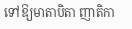ទៅឱ្យមាតាបិតា ញាតិកា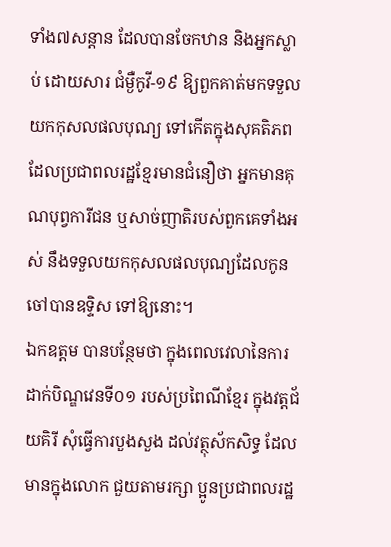ទាំង៧សន្តាន ដែលបានចែកឋាន និងអ្នកស្លាប់ ដោយសារ ជំម្ងឺកូវី-១៩ ឱ្យពួកគាត់មកទទួលយកកុសលផលបុណ្យ ទៅកើតក្នុងសុគតិភព ដែលប្រជាពលរដ្ឋខ្មែរមានជំនឿថា អ្នកមានគុណបុព្វការីជន ឬសាច់ញាតិរបស់ពួកគេទាំងអស់ នឹងទទួលយកកុសលផលបុណ្យដែលកូន ចៅបានឧទ្ទិស ទៅឱ្យនោះ។
ឯកឧត្តម បានបន្ថែមថា ក្នុងពេលវេលានៃការដាក់បិណ្ឌវេនទី០១ របស់ប្រពៃណីខ្មែរ ក្នុងវត្តជ័យគិរី សុំធ្វើការបួងសួង ដល់វត្ថុស័កសិទ្ធ ដែលមានក្នុងលោក ជួយតាមរក្សា ប្អូនប្រជាពលរដ្ឋ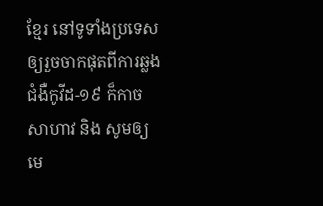ខ្មែរ នៅទូទាំងប្រទេស ឲ្យរួចចាកផុតពីការឆ្លងជំងឺកូវីដ-១៩ ក៏កាចសាហាវ និង សូមឲ្យមេ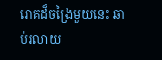រោគដ៏ចង្រៃមួយនេះ ឆាប់រលាយ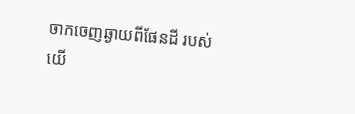ចាកចេញឆ្ងាយពីផែនដី របស់យើ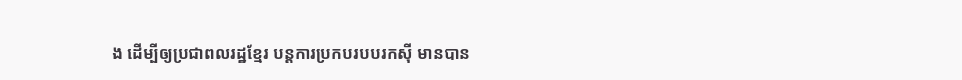ង ដើម្បីឲ្យប្រជាពលរដ្ឋខ្មែរ បន្តការប្រកបរបបរកស៊ី មានបាន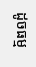ដូចធម្ម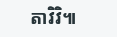តាវិវិ៕